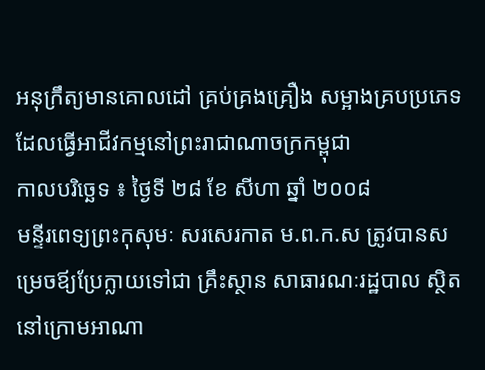អនុក្រឹត្យមានគោលដៅ គ្រប់គ្រងគ្រឿង សម្អាងគ្របប្រភេទ ដែលធ្វើអាជីវកម្មនៅព្រះរាជាណាចក្រកម្ពុជា
កាលបរិច្ឆេទ ៖ ថ្ងៃទី ២៨ ខែ សីហា ឆ្នាំ ២០០៨
មន្ទីរពេទ្យព្រះកុសុមៈ សរសេរកាត ម.ព.ក.ស ត្រូវបានសម្រេចឪ្យប្រែក្លាយទៅជា គ្រឹះស្ថាន សាធារណៈរដ្ឋបាល ស្ថិតនៅក្រោមអាណា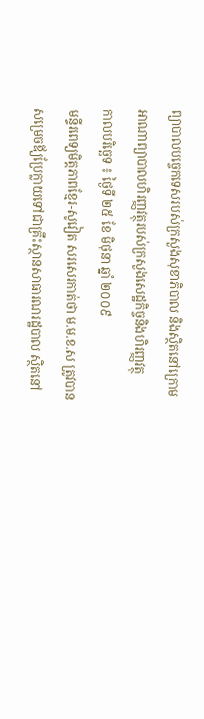ព្យាបាលបច្ចេកទេសរបស់ក្រសួងសុខាភិបាល និងស្ថិតនៅក្រោមអាណាព្យាបាលហិរញ្ញវត្ថុរបស់ក្រសួងសេដ្ឋកិច្ចនិងហិរញ្ញវត្ថុ
កាលបរិច្ឆេទ ៖ ថ្ងៃទី ២៥ ខែ មិថុនា ឆ្នាំ ២០០៩
មន្ទីរពេទ្យមិត្តភាពខ្មែរ-សូវៀត សរសេរកាត់ថា ម.ម.ខ.ស ត្រូវបានសម្រេចឪ្យប្រែក្លាយទៅជាគ្រឹះស្ថានសាធារណរដ្ឋបាល ស្ថិតនៅ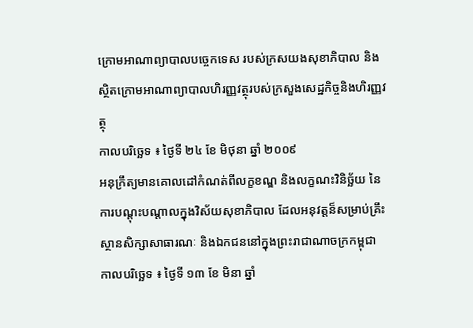ក្រោមអាណាព្យាបាលបច្ចេកទេស របស់ក្រសយងសុខាភិបាល និងស្ថិតក្រោមអាណាព្យាបាលហិរញ្ញវត្ថុរបស់ក្រសួងសេដ្ឋកិច្ចនិងហិរញ្ញវត្ថុ
កាលបរិច្ឆេទ ៖ ថ្ងៃទី ២៤ ខែ មិថុនា ឆ្នាំ ២០០៩
អនុក្រឹត្យមានគោលដៅកំណត់ពីលក្ខខណ្ឌ និងលក្ខណះវិនិច្ឆ័យ នៃការបណ្ដុះបណ្ដាលក្នុងវិស័យសុខាភិបាល ដែលអនុវត្តន៏សម្រាប់គ្រឹះស្ថានសិក្សាសាធារណៈ និងឯកជននៅក្នុងព្រះរាជាណាចក្រកម្ពុជា
កាលបរិច្ឆេទ ៖ ថ្ងៃទី ១៣ ខែ មិនា ឆ្នាំ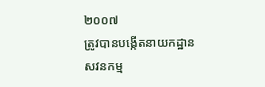២០០៧
ត្រូវបានបង្កើតនាយកដ្ឋាន សវនកម្ម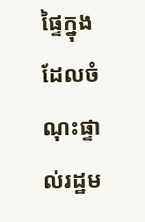ផ្ទៃក្នុង ដែលចំណុះផ្ទាល់រដ្ឋម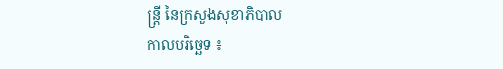ន្ត្រី នៃក្រសួងសុខាភិបាល
កាលបរិច្ឆេទ ៖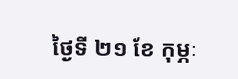ថ្ងៃទី ២១ ខែ កុម្ភៈ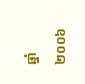ឆ្នាំ ២០០៦